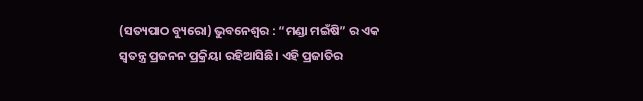(ସତ୍ୟପାଠ ବ୍ୟୁରୋ) ଭୁବନେଶ୍ୱର : “ମଣ୍ଡା ମଇଁଷି” ର ଏକ ସ୍ୱତନ୍ତ୍ର ପ୍ରଜନନ ପ୍ରକ୍ରିୟା ରହିଆସିଛି। ଏହି ପ୍ରଜାତିର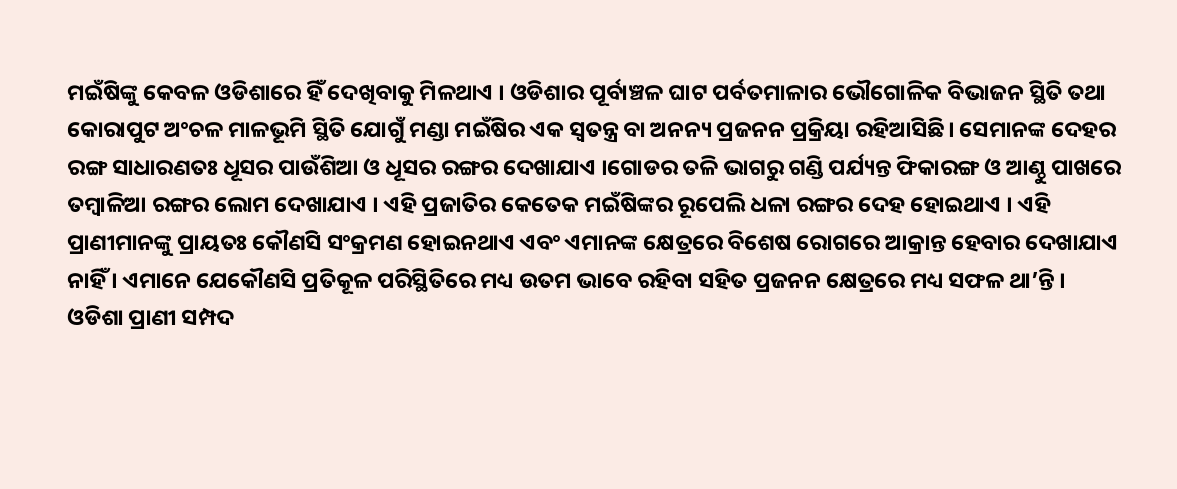ମଇଁଷିଙ୍କୁ କେବଳ ଓଡିଶାରେ ହିଁ ଦେଖିବାକୁ ମିଳଥାଏ । ଓଡିଶାର ପୂର୍ବାଞ୍ଚଳ ଘାଟ ପର୍ବତମାଳାର ଭୌଗୋଳିକ ବିଭାଜନ ସ୍ଥିତି ତଥା କୋରାପୁଟ ଅଂଚଳ ମାଳଭୂମି ସ୍ଥିତି ଯୋଗୁଁ ମଣ୍ଡା ମଇଁଷିର ଏକ ସ୍ୱତନ୍ତ୍ର ବା ଅନନ୍ୟ ପ୍ରଜନନ ପ୍ରକ୍ରିୟା ରହିଆସିଛି। ସେମାନଙ୍କ ଦେହର ରଙ୍ଗ ସାଧାରଣତଃ ଧୂସର ପାଉଁଶିଆ ଓ ଧୂସର ରଙ୍ଗର ଦେଖାଯାଏ ।ଗୋଡର ତଳି ଭାଗରୁ ଗଣ୍ଡି ପର୍ଯ୍ୟନ୍ତ ଫିକାରଙ୍ଗ ଓ ଆଣ୍ଠୁ ପାଖରେ ତମ୍ବାଳିଆ ରଙ୍ଗର ଲୋମ ଦେଖାଯାଏ । ଏହି ପ୍ରଜାତିର କେତେକ ମଇଁଷିଙ୍କର ରୂପେଲି ଧଳା ରଙ୍ଗର ଦେହ ହୋଇଥାଏ । ଏହି ପ୍ରାଣୀମାନଙ୍କୁ ପ୍ରାୟତଃ କୌଣସି ସଂକ୍ରମଣ ହୋଇନଥାଏ ଏବଂ ଏମାନଙ୍କ କ୍ଷେତ୍ରରେ ବିଶେଷ ରୋଗରେ ଆକ୍ରାନ୍ତ ହେବାର ଦେଖାଯାଏ ନାହିଁ । ଏମାନେ ଯେକୌଣସି ପ୍ରତିକୂଳ ପରିସ୍ଥିତିରେ ମଧ୍ୟ ଉତମ ଭାବେ ରହିବା ସହିତ ପ୍ରଜନନ କ୍ଷେତ୍ରରେ ମଧ୍ୟ ସଫଳ ଥା’ନ୍ତି ।
ଓଡିଶା ପ୍ରାଣୀ ସମ୍ପଦ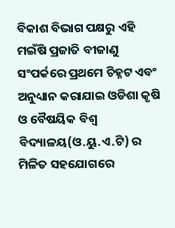ବିକାଶ ବିଭାଗ ପକ୍ଷରୁ ଏହି ମଇଁଷି ପ୍ରଜାତି ବୀଜାଣୁ ସଂପର୍କରେ ପ୍ରଥମେ ଚିହ୍ନଟ ଏବଂ ଅନୁଧ୍ୟାନ କରାଯାଇ ଓଡିଶା କୃଷି ଓ ବୈଷୟିକ ବିଶ୍ୱ ବିଦ୍ୟାଳୟ(ଓ.ୟୁ.ଏ.ଟି) ର ମିଳିତ ସହଯୋଗରେ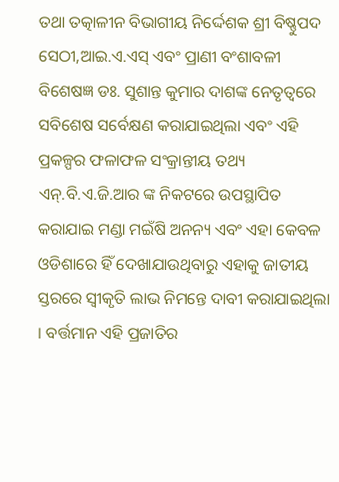ତଥା ତତ୍କାଳୀନ ବିଭାଗୀୟ ନିର୍ଦ୍ଦେଶକ ଶ୍ରୀ ବିଷ୍ଣୁପଦ ସେଠୀ,ଆଇ.ଏ.ଏସ୍ ଏବଂ ପ୍ରାଣୀ ବଂଶାବଳୀ ବିଶେଷଜ୍ଞ ଡଃ. ସୁଶାନ୍ତ କୁମାର ଦାଶଙ୍କ ନେତୃତ୍ୱରେ ସବିଶେଷ ସର୍ବେକ୍ଷଣ କରାଯାଇଥିଲା ଏବଂ ଏହି ପ୍ରକଳ୍ପର ଫଳାଫଳ ସଂକ୍ରାନ୍ତୀୟ ତଥ୍ୟ ଏନ୍.ବି.ଏ.ଜି.ଆର ଙ୍କ ନିକଟରେ ଉପସ୍ଥାପିତ କରାଯାଇ ମଣ୍ଡା ମଇଁଷି ଅନନ୍ୟ ଏବଂ ଏହା କେବଳ ଓଡିଶାରେ ହିଁ ଦେଖାଯାଉଥିବାରୁ ଏହାକୁ ଜାତୀୟ ସ୍ତରରେ ସ୍ୱୀକୃତି ଲାଭ ନିମନ୍ତେ ଦାବୀ କରାଯାଇଥିଲା । ବର୍ତ୍ତମାନ ଏହି ପ୍ରଜାତିର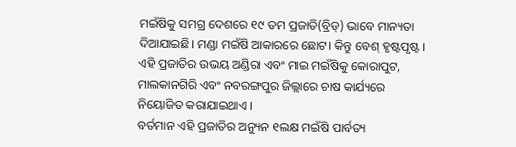ମଇଁଷିକୁ ସମଗ୍ର ଦେଶରେ ୧୯ ତମ ପ୍ରଜାତି(ବ୍ରିଡ୍) ଭାବେ ମାନ୍ୟତା ଦିଆଯାଇଛି। ମଣ୍ଡା ମଇଁଷି ଆକାରରେ ଛୋଟ। କିନ୍ତୁ ବେଶ୍ ହୃଷ୍ଟପୃଷ୍ଟ । ଏହି ପ୍ରଜାତିର ଉଭୟ ଅଣ୍ଡିରା ଏବଂ ମାଇ ମଇଁଷିକୁ କୋରାପୁଟ, ମାଲକାନଗିରି ଏବଂ ନବରଙ୍ଗପୁର ଜିଲ୍ଲାରେ ଚାଷ କାର୍ଯ୍ୟରେ ନିୟୋଜିତ କରାଯାଇଥାଏ ।
ବର୍ତମାନ ଏହି ପ୍ରଜାତିର ଅନ୍ୟୁନ ୧ଲକ୍ଷ ମଇଁଷି ପାର୍ବତ୍ୟ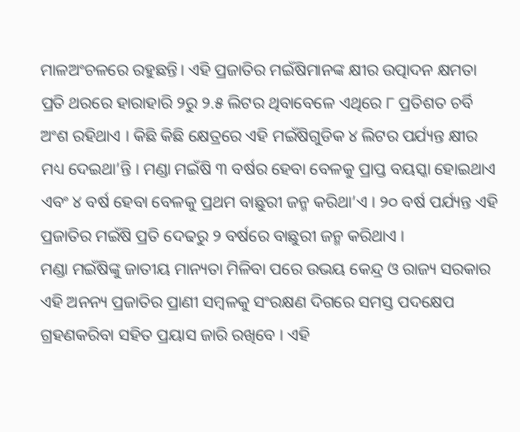ମାଳଅଂଚଳରେ ରହୁଛନ୍ତି। ଏହି ପ୍ରଜାତିର ମଇଁଷିମାନଙ୍କ କ୍ଷୀର ଉତ୍ପାଦନ କ୍ଷମତା ପ୍ରତି ଥରରେ ହାରାହାରି ୨ରୁ ୨.୫ ଲିଟର ଥିବାବେଳେ ଏଥିରେ ୮ ପ୍ରତିଶତ ଚର୍ବି ଅଂଶ ରହିଥାଏ । କିଛି କିଛି କ୍ଷେତ୍ରରେ ଏହି ମଇଁଷିଗୁଡିକ ୪ ଲିଟର ପର୍ଯ୍ୟନ୍ତ କ୍ଷୀର ମଧ୍ୟ ଦେଇଥା’ନ୍ତି । ମଣ୍ଡା ମଇଁଷି ୩ ବର୍ଷର ହେବା ବେଳକୁ ପ୍ରାପ୍ତ ବୟସ୍କା ହୋଇଥାଏ ଏବଂ ୪ ବର୍ଷ ହେବା ବେଳକୁ ପ୍ରଥମ ବାଛୁରୀ ଜନ୍ମ କରିଥା’ଏ । ୨୦ ବର୍ଷ ପର୍ଯ୍ୟନ୍ତ ଏହି ପ୍ରଜାତିର ମଇଁଷି ପ୍ରତି ଦେଢରୁ ୨ ବର୍ଷରେ ବାଛୁରୀ ଜନ୍ମ କରିଥାଏ ।
ମଣ୍ଡା ମଇଁଷିଙ୍କୁ ଜାତୀୟ ମାନ୍ୟତା ମିଳିବା ପରେ ଉଭୟ କେନ୍ଦ୍ର ଓ ରାଜ୍ୟ ସରକାର ଏହି ଅନନ୍ୟ ପ୍ରଜାତିର ପ୍ରାଣୀ ସମ୍ବଳକୁ ସଂରକ୍ଷଣ ଦିଗରେ ସମସ୍ତ ପଦକ୍ଷେପ ଗ୍ରହଣକରିବା ସହିତ ପ୍ରୟାସ ଜାରି ରଖିବେ । ଏହି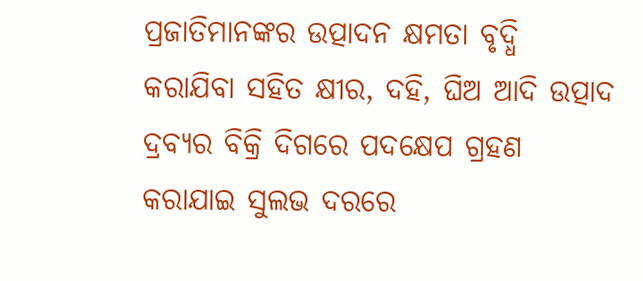ପ୍ରଜାତିମାନଙ୍କର ଉତ୍ପାଦନ କ୍ଷମତା ବୃଦ୍ଧି କରାଯିବା ସହିତ କ୍ଷୀର, ଦହି, ଘିଅ ଆଦି ଉତ୍ପାଦ ଦ୍ରବ୍ୟର ବିକ୍ରି ଦିଗରେ ପଦକ୍ଷେପ ଗ୍ରହଣ କରାଯାଇ ସୁଲଭ ଦରରେ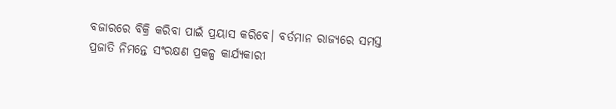ବଜାରରେ ବିକ୍ରି କରିବା ପାଇଁ ପ୍ରୟାସ କରିବେ। ବର୍ତମାନ ରାଜ୍ୟରେ ସମସ୍ତ ପ୍ରଜାତି ନିମନ୍ତେ ସଂରକ୍ଷଣ ପ୍ରକଳ୍ପ କାର୍ଯ୍ୟକାରୀ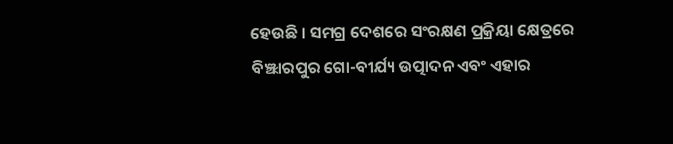ହେଉଛି । ସମଗ୍ର ଦେଶରେ ସଂରକ୍ଷଣ ପ୍ରକ୍ରିୟା କ୍ଷେତ୍ରରେ ବିଞ୍ଝାରପୁର ଗୋ-ବୀର୍ଯ୍ୟ ଉତ୍ପାଦନ ଏବଂ ଏହାର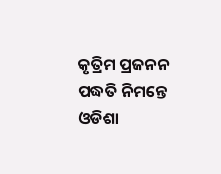କୃତ୍ରିମ ପ୍ରଜନନ ପଦ୍ଧତି ନିମନ୍ତେ ଓଡିଶା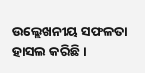ଉଲ୍ଲେଖନୀୟ ସଫଳତା ହାସଲ କରିଛି ।